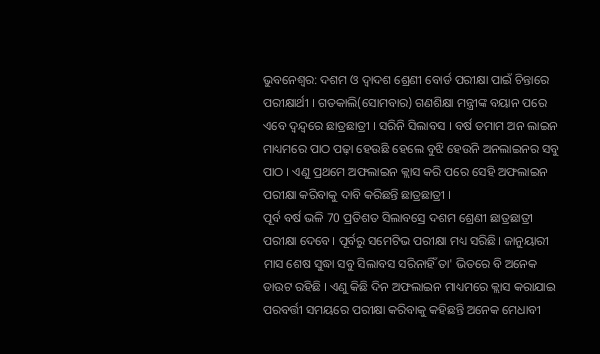ଭୁବନେଶ୍ବର: ଦଶମ ଓ ଦ୍ଵାଦଶ ଶ୍ରେଣୀ ବୋର୍ଡ ପରୀକ୍ଷା ପାଇଁ ଚିନ୍ତାରେ ପରୀକ୍ଷାର୍ଥୀ । ଗତକାଲି(ସୋମବାର) ଗଣଶିକ୍ଷା ମନ୍ତ୍ରୀଙ୍କ ବୟାନ ପରେ ଏବେ ଦ୍ଵନ୍ଦ୍ବରେ ଛାତ୍ରଛାତ୍ରୀ । ସରିନି ସିଲାବସ । ବର୍ଷ ତମାମ ଅନ ଲାଇନ ମାଧ୍ୟମରେ ପାଠ ପଢ଼ା ହେଉଛି ହେଲେ ବୁଝି ହେଉନି ଅନଲାଇନର ସବୁ ପାଠ । ଏଣୁ ପ୍ରଥମେ ଅଫଲାଇନ କ୍ଲାସ କରି ପରେ ସେହି ଅଫଲାଇନ ପରୀକ୍ଷା କରିବାକୁ ଦାବି କରିଛନ୍ତି ଛାତ୍ରଛାତ୍ରୀ ।
ପୂର୍ବ ବର୍ଷ ଭଳି 70 ପ୍ରତିଶତ ସିଲାବସ୍ରେ ଦଶମ ଶ୍ରେଣୀ ଛାତ୍ରଛାତ୍ରୀ ପରୀକ୍ଷା ଦେବେ। ପୂର୍ବରୁ ସମେଟିଭ ପରୀକ୍ଷା ମଧ୍ୟ ସରିଛି। ଜାନୁୟାରୀ ମାସ ଶେଷ ସୁଦ୍ଧା ସବୁ ସିଲାବସ ସରିନାହିଁ ତା' ଭିତରେ ବି ଅନେକ ଡାଉଟ ରହିଛି । ଏଣୁ କିଛି ଦିନ ଅଫଲାଇନ ମାଧ୍ୟମରେ କ୍ଲାସ କରାଯାଇ ପରବର୍ତ୍ତୀ ସମୟରେ ପରୀକ୍ଷା କରିବାକୁ କହିଛନ୍ତି ଅନେକ ମେଧାବୀ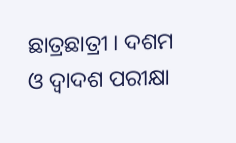ଛାତ୍ରଛାତ୍ରୀ । ଦଶମ ଓ ଦ୍ଵାଦଶ ପରୀକ୍ଷା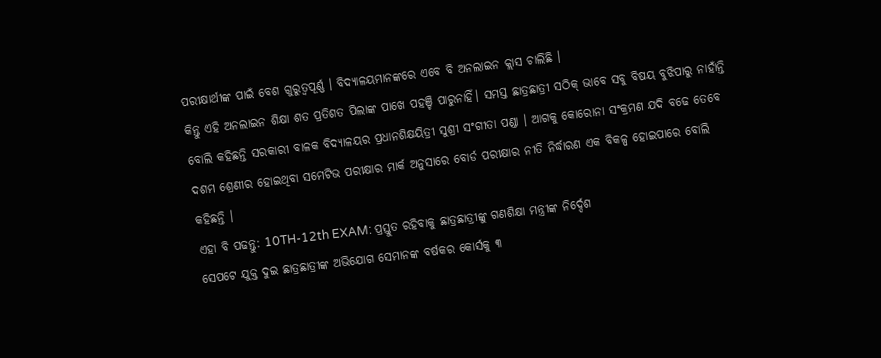ପରୀକ୍ଷାର୍ଥୀଙ୍କ ପାଇଁ ବେଶ ଗୁରୁତ୍ବପୂର୍ଣ୍ଣ । ବିଦ୍ୟାଳୟମାନଙ୍କରେ ଏବେ ବି ଅନଲାଇନ କ୍ଲାସ ଚାଲିଛି ।
କିନ୍ତୁ ଏହି ଅନଲାଇନ ଶିକ୍ଷା ଶତ ପ୍ରତିଶତ ପିଲାଙ୍କ ପାଖେ ପହଞ୍ଚି ପାରୁନାହିଁ। ସମସ୍ତ ଛାତ୍ରଛାତ୍ରୀ ସଠିକ୍ ଭାବେ ସବୁ ବିଷୟ ବୁଝିପାରୁ ନାହାଁନ୍ତି ବୋଲି କହିଛନ୍ତି ସରକାରୀ ବାଳକ ବିଦ୍ୟାଳୟର ପ୍ରଧାନଶିକ୍ଷୟିତ୍ରୀ ସୁଶ୍ରୀ ସଂଗୀତା ପଣ୍ଡା । ଆଗକୁ କୋରୋନା ସଂକ୍ରମଣ ଯଦି ବଢେ ତେବେ ଦଶମ ଶ୍ରେଣୀର ହୋଇଥିବା ସମେଟିଭ ପରୀକ୍ଷାର ମାର୍କ ଅନୁସାରେ ବୋର୍ଡ ପରୀକ୍ଷାର ନୀତି ନିର୍ଦ୍ଧାରଣ ଏକ ବିକଳ୍ପ ହୋଇପାରେ ବୋଲି କହିଛନ୍ତି ।
ଏହା ବି ପଢନ୍ତୁ: 10TH-12th EXAM: ପ୍ରସ୍ତୁତ ରହିବାକୁ ଛାତ୍ରଛାତ୍ରୀଙ୍କୁ ଗଣଶିକ୍ଷା ମନ୍ତ୍ରୀଙ୍କ ନିର୍ଦ୍ଦେଶ
ସେପଟେ ଯୁକ୍ତ ଦୁଇ ଛାତ୍ରଛାତ୍ରୀଙ୍କ ଅଭିଯୋଗ ସେମାନଙ୍କ ବର୍ଷକର କୋର୍ସକୁ ୩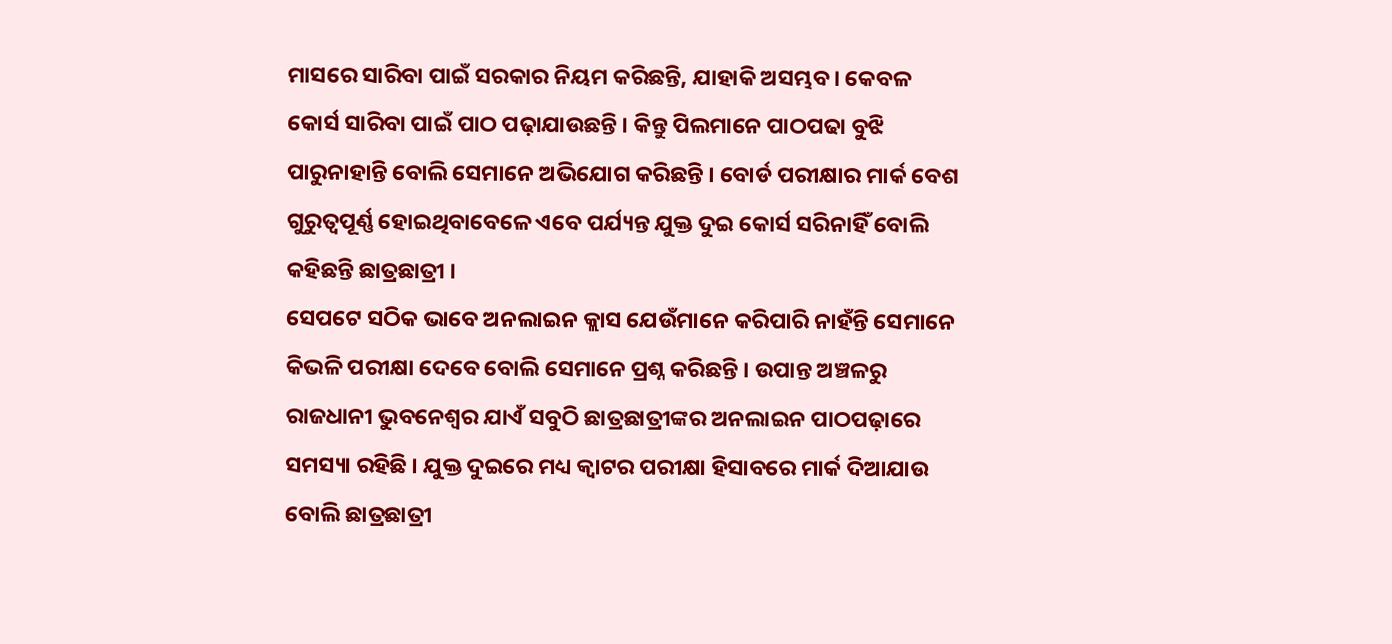ମାସରେ ସାରିବା ପାଇଁ ସରକାର ନିୟମ କରିଛନ୍ତି, ଯାହାକି ଅସମ୍ଭବ। କେବଳ କୋର୍ସ ସାରିବା ପାଇଁ ପାଠ ପଢ଼ାଯାଉଛନ୍ତି । କିନ୍ତୁ ପିଲମାନେ ପାଠପଢା ବୁଝି ପାରୁନାହାନ୍ତି ବୋଲି ସେମାନେ ଅଭିଯୋଗ କରିଛନ୍ତି । ବୋର୍ଡ ପରୀକ୍ଷାର ମାର୍କ ବେଶ ଗୁରୁତ୍ବପୂର୍ଣ୍ଣ ହୋଇଥିବାବେଳେ ଏବେ ପର୍ଯ୍ୟନ୍ତ ଯୁକ୍ତ ଦୁଇ କୋର୍ସ ସରିନାହିଁ ବୋଲି କହିଛନ୍ତି ଛାତ୍ରଛାତ୍ରୀ ।
ସେପଟେ ସଠିକ ଭାବେ ଅନଲାଇନ କ୍ଲାସ ଯେଉଁମାନେ କରିପାରି ନାହଁନ୍ତି ସେମାନେ କିଭଳି ପରୀକ୍ଷା ଦେବେ ବୋଲି ସେମାନେ ପ୍ରଶ୍ନ କରିଛନ୍ତି । ଉପାନ୍ତ ଅଞ୍ଚଳରୁ ରାଜଧାନୀ ଭୁବନେଶ୍ବର ଯାଏଁ ସବୁଠି ଛାତ୍ରଛାତ୍ରୀଙ୍କର ଅନଲାଇନ ପାଠପଢ଼ାରେ ସମସ୍ୟା ରହିଛି । ଯୁକ୍ତ ଦୁଇରେ ମଧ୍ୟ କ୍ବାଟର ପରୀକ୍ଷା ହିସାବରେ ମାର୍କ ଦିଆଯାଉ ବୋଲି ଛାତ୍ରଛାତ୍ରୀ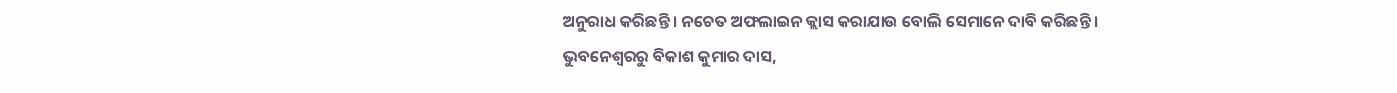ଅନୁରାଧ କରିଛନ୍ତି । ନଚେତ ଅଫଲାଇନ କ୍ଲାସ କରାଯାଉ ବୋଲି ସେମାନେ ଦାବି କରିଛନ୍ତି ।
ଭୁବନେଶ୍ବରରୁ ବିକାଶ କୁମାର ଦାସ,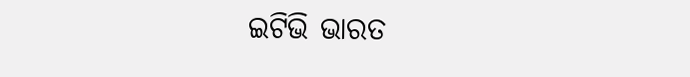ଇଟିଭି ଭାରତ